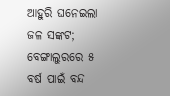ଆହୁରି ଘନେଇଲା ଜଳ ସଙ୍କଟ; ବେଙ୍ଗାଲୁରରେ ୫ ବର୍ଷ ପାଇଁ ବନ୍ଦ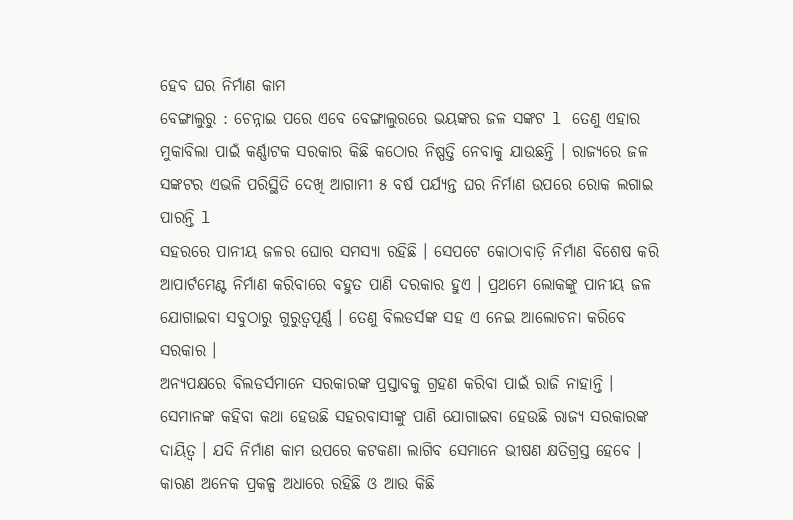ହେବ ଘର ନିର୍ମାଣ କାମ
ବେଙ୍ଗାଲୁରୁ : ଚେନ୍ନାଇ ପରେ ଏବେ ବେଙ୍ଗାଲୁରରେ ଭୟଙ୍କର ଜଳ ସଙ୍କଟ l ତେଣୁ ଏହାର ମୁକାବିଲା ପାଇଁ କର୍ଣ୍ଣାଟକ ସରକାର କିଛି କଠୋର ନିଷ୍ପତ୍ତି ନେବାକୁ ଯାଉଛନ୍ତି । ରାଜ୍ୟରେ ଜଳ ସଙ୍କଟର ଏଭଳି ପରିସ୍ଥିତି ଦେଖି ଆଗାମୀ ୫ ବର୍ଷ ପର୍ଯ୍ୟନ୍ତ ଘର ନିର୍ମାଣ ଉପରେ ରୋକ ଲଗାଇ ପାରନ୍ତି l
ସହରରେ ପାନୀୟ ଜଳର ଘୋର ସମସ୍ୟା ରହିଛି । ସେପଟେ କୋଠାବାଡ଼ି ନିର୍ମାଣ ବିଶେଷ କରି ଆପାର୍ଟମେଣ୍ଟ ନିର୍ମାଣ କରିବାରେ ବହୁତ ପାଣି ଦରକାର ହୁଏ । ପ୍ରଥମେ ଲୋକଙ୍କୁ ପାନୀୟ ଜଳ ଯୋଗାଇବା ସବୁଠାରୁ ଗୁରୁତ୍ୱପୂର୍ଣ୍ଣ । ତେଣୁ ବିଲଡର୍ସଙ୍କ ସହ ଏ ନେଇ ଆଲୋଚନା କରିବେ ସରକାର ।
ଅନ୍ୟପକ୍ଷରେ ବିଲଡର୍ସମାନେ ସରକାରଙ୍କ ପ୍ରସ୍ତାବକୁ ଗ୍ରହଣ କରିବା ପାଇଁ ରାଜି ନାହାନ୍ତି । ସେମାନଙ୍କ କହିବା କଥା ହେଉଛି ସହରବାସୀଙ୍କୁ ପାଣି ଯୋଗାଇବା ହେଉଛି ରାଜ୍ୟ ସରକାରଙ୍କ ଦାୟିତ୍ୱ । ଯଦି ନିର୍ମାଣ କାମ ଉପରେ କଟକଣା ଲାଗିବ ସେମାନେ ଭୀଷଣ କ୍ଷତିଗ୍ରସ୍ତ ହେବେ । କାରଣ ଅନେକ ପ୍ରକଳ୍ପ ଅଧାରେ ରହିଛି ଓ ଆଉ କିଛି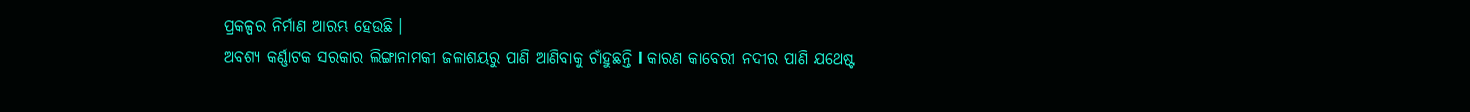ପ୍ରକଳ୍ପର ନିର୍ମାଣ ଆରମ୍ଭ ହେଉଛି ।
ଅବଶ୍ୟ କର୍ଣ୍ଣାଟକ ସରକାର ଲିଙ୍ଗାନାମକୀ ଜଳାଶୟରୁ ପାଣି ଆଣିବାକୁ ଚାଁହୁଛନ୍ତି l କାରଣ କାବେରୀ ନଦୀର ପାଣି ଯଥେଷ୍ଟ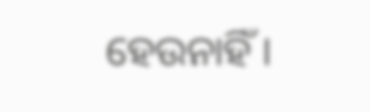ହେଉନାହିଁ ।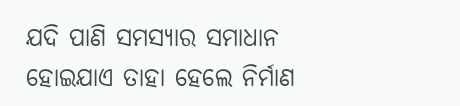ଯଦି ପାଣି ସମସ୍ୟାର ସମାଧାନ ହୋଇଯାଏ ତାହା ହେଲେ ନିର୍ମାଣ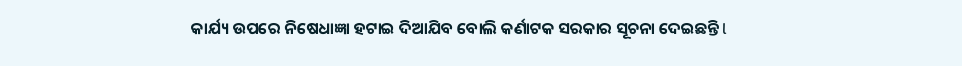କାର୍ଯ୍ୟ ଉପରେ ନିଷେଧାଜ୍ଞା ହଟାଇ ଦିଆଯିବ ବୋଲି କର୍ଣାଟକ ସରକାର ସୂଚନା ଦେଇଛନ୍ତି l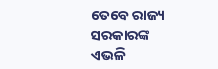ତେବେ ରାଜ୍ୟ ସରକାରଙ୍କ ଏଭଳି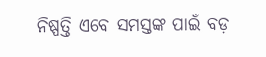ନିଷ୍ପତ୍ତି ଏବେ ସମସ୍ତଙ୍କ ପାଇଁ ବଡ଼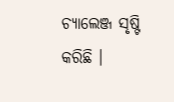ଚ୍ୟାଲେଞ୍ଜ ସୃଷ୍ଟି କରିଛି ।